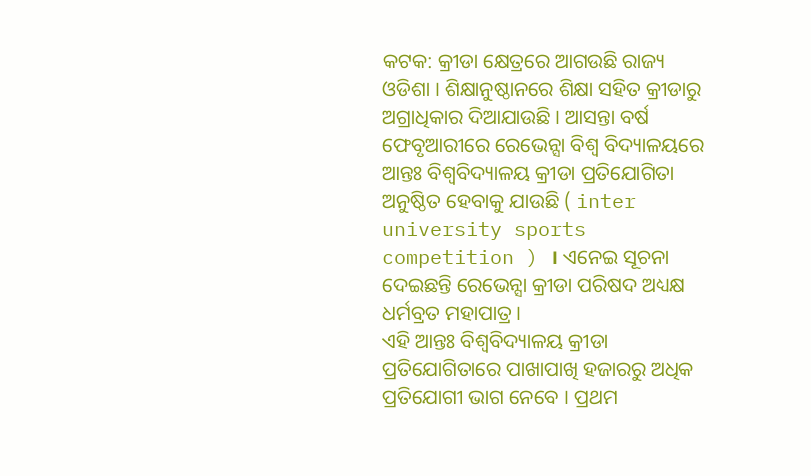କଟକ: କ୍ରୀଡା କ୍ଷେତ୍ରରେ ଆଗଉଛି ରାଜ୍ୟ ଓଡିଶା । ଶିକ୍ଷାନୁଷ୍ଠାନରେ ଶିକ୍ଷା ସହିତ କ୍ରୀଡାରୁ ଅଗ୍ରାଧିକାର ଦିଆଯାଉଛି । ଆସନ୍ତା ବର୍ଷ ଫେବୃଆରୀରେ ରେଭେନ୍ସା ବିଶ୍ବ ବିଦ୍ୟାଳୟରେ ଆନ୍ତଃ ବିଶ୍ଵବିଦ୍ୟାଳୟ କ୍ରୀଡା ପ୍ରତିଯୋଗିତା ଅନୁଷ୍ଠିତ ହେବାକୁ ଯାଉଛି ( inter university sports competition ) । ଏନେଇ ସୂଚନା ଦେଇଛନ୍ତି ରେଭେନ୍ସା କ୍ରୀଡା ପରିଷଦ ଅଧ୍ୟକ୍ଷ ଧର୍ମବ୍ରତ ମହାପାତ୍ର ।
ଏହି ଆନ୍ତଃ ବିଶ୍ଵବିଦ୍ୟାଳୟ କ୍ରୀଡା ପ୍ରତିଯୋଗିତାରେ ପାଖାପାଖି ହଜାରରୁ ଅଧିକ ପ୍ରତିଯୋଗୀ ଭାଗ ନେବେ । ପ୍ରଥମ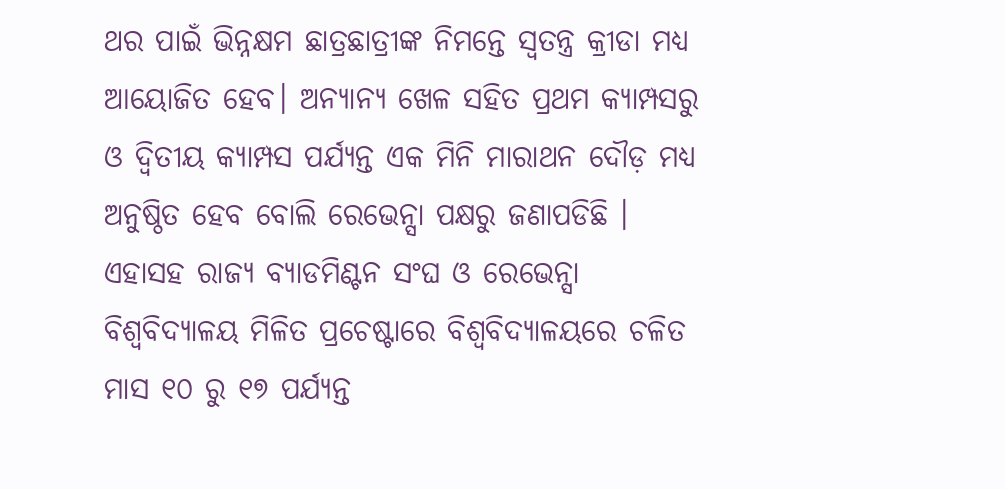ଥର ପାଇଁ ଭିନ୍ନକ୍ଷମ ଛାତ୍ରଛାତ୍ରୀଙ୍କ ନିମନ୍ତେ ସ୍ବତନ୍ତ୍ର କ୍ରୀଡା ମଧ୍ୟ ଆୟୋଜିତ ହେବ। ଅନ୍ୟାନ୍ୟ ଖେଳ ସହିତ ପ୍ରଥମ କ୍ୟାମ୍ପସରୁ ଓ ଦ୍ଵିତୀୟ କ୍ୟାମ୍ପସ ପର୍ଯ୍ୟନ୍ତ ଏକ ମିନି ମାରାଥନ ଦୌଡ଼ ମଧ୍ୟ ଅନୁଷ୍ଠିତ ହେବ ବୋଲି ରେଭେନ୍ସା ପକ୍ଷରୁ ଜଣାପଡିଛି । ଏହାସହ ରାଜ୍ୟ ବ୍ୟାଡମିଣ୍ଟନ ସଂଘ ଓ ରେଭେନ୍ସା ବିଶ୍ଵବିଦ୍ୟାଳୟ ମିଳିତ ପ୍ରଚେଷ୍ଟାରେ ବିଶ୍ଵବିଦ୍ୟାଳୟରେ ଚଳିତ ମାସ ୧୦ ରୁ ୧୭ ପର୍ଯ୍ୟନ୍ତ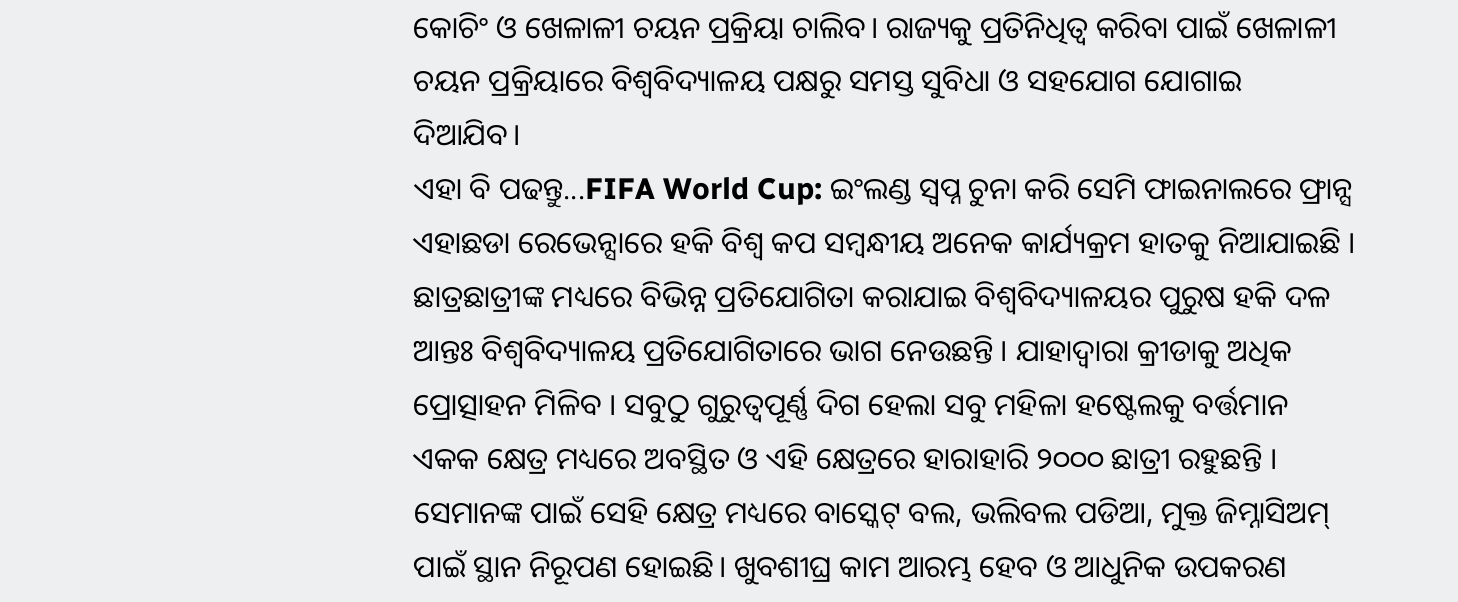କୋଚିଂ ଓ ଖେଳାଳୀ ଚୟନ ପ୍ରକ୍ରିୟା ଚାଲିବ। ରାଜ୍ୟକୁ ପ୍ରତିନିଧିତ୍ଵ କରିବା ପାଇଁ ଖେଳାଳୀ ଚୟନ ପ୍ରକ୍ରିୟାରେ ବିଶ୍ଵବିଦ୍ୟାଳୟ ପକ୍ଷରୁ ସମସ୍ତ ସୁବିଧା ଓ ସହଯୋଗ ଯୋଗାଇ ଦିଆଯିବ।
ଏହା ବି ପଢନ୍ତୁ...FIFA World Cup: ଇଂଲଣ୍ଡ ସ୍ବପ୍ନ ଚୁନା କରି ସେମି ଫାଇନାଲରେ ଫ୍ରାନ୍ସ
ଏହାଛଡା ରେଭେନ୍ସାରେ ହକି ବିଶ୍ଵ କପ ସମ୍ବନ୍ଧୀୟ ଅନେକ କାର୍ଯ୍ୟକ୍ରମ ହାତକୁ ନିଆଯାଇଛି । ଛାତ୍ରଛାତ୍ରୀଙ୍କ ମଧ୍ୟରେ ବିଭିନ୍ନ ପ୍ରତିଯୋଗିତା କରାଯାଇ ବିଶ୍ଵବିଦ୍ୟାଳୟର ପୁରୁଷ ହକି ଦଳ ଆନ୍ତଃ ବିଶ୍ଵବିଦ୍ୟାଳୟ ପ୍ରତିଯୋଗିତାରେ ଭାଗ ନେଉଛନ୍ତି । ଯାହାଦ୍ବାରା କ୍ରୀଡାକୁ ଅଧିକ ପ୍ରୋତ୍ସାହନ ମିଳିବ । ସବୁଠୁ ଗୁରୁତ୍ବପୂର୍ଣ୍ଣ ଦିଗ ହେଲା ସବୁ ମହିଳା ହଷ୍ଟେଲକୁ ବର୍ତ୍ତମାନ ଏକକ କ୍ଷେତ୍ର ମଧ୍ୟରେ ଅବସ୍ଥିତ ଓ ଏହି କ୍ଷେତ୍ରରେ ହାରାହାରି ୨୦୦୦ ଛାତ୍ରୀ ରହୁଛନ୍ତି । ସେମାନଙ୍କ ପାଇଁ ସେହି କ୍ଷେତ୍ର ମଧ୍ୟରେ ବାସ୍କେଟ୍ ବଲ, ଭଲିବଲ ପଡିଆ, ମୁକ୍ତ ଜିମ୍ନାସିଅମ୍ ପାଇଁ ସ୍ଥାନ ନିରୂପଣ ହୋଇଛି। ଖୁବଶୀଘ୍ର କାମ ଆରମ୍ଭ ହେବ ଓ ଆଧୁନିକ ଉପକରଣ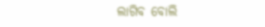ଲାଗିବ ବୋଲି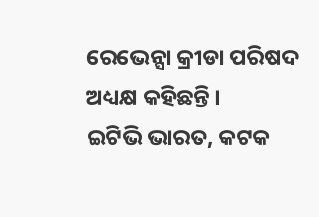ରେଭେନ୍ସା କ୍ରୀଡା ପରିଷଦ ଅଧ୍ୟକ୍ଷ କହିଛନ୍ତି ।
ଇଟିଭି ଭାରତ, କଟକ